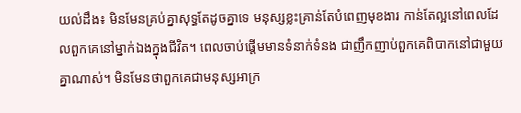យល់ដឹង៖ មិនមែនគ្រប់គ្នាសុទ្ធតែដូចគ្នាទេ មនុស្សខ្លះគ្រាន់តែបំពេញមុខងារ កាន់តែល្អនៅពេលដែលពួកគេនៅម្នាក់ឯងក្នុងជីវិត។ ពេលចាប់ផ្តើមមានទំនាក់ទំនង ជាញឹកញាប់ពួកគេពិបាកនៅជាមួយគ្នាណាស់។ មិនមែនថាពួកគេជាមនុស្សអាក្រ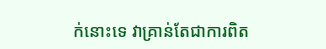ក់នោះទេ វាគ្រាន់តែជាការពិត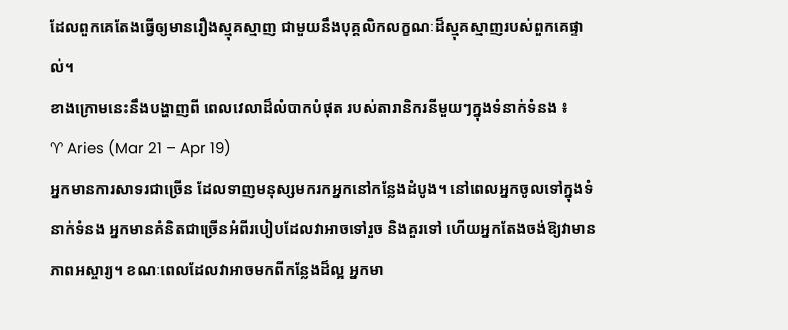ដែលពួកគេតែងធ្វើឲ្យមានរឿងស្មុគស្មាញ ជាមួយនឹងបុគ្គលិកលក្ខណៈដ៏ស្មុគស្មាញរបស់ពួកគេផ្ទាល់។
ខាងក្រោមនេះនឹងបង្ហាញពី ពេលវេលាដ៏លំបាកបំផុត របស់តារានិករនីមួយៗក្នុងទំនាក់ទំនង ៖
♈ Aries (Mar 21 – Apr 19)
អ្នកមានការសាទរជាច្រើន ដែលទាញមនុស្សមករកអ្នកនៅកន្លែងដំបូង។ នៅពេលអ្នកចូលទៅក្នុងទំនាក់ទំនង អ្នកមានគំនិតជាច្រើនអំពីរបៀបដែលវាអាចទៅរួច និងគួរទៅ ហើយអ្នកតែងចង់ឱ្យវាមានភាពអស្ចារ្យ។ ខណៈពេលដែលវាអាចមកពីកន្លែងដ៏ល្អ អ្នកមា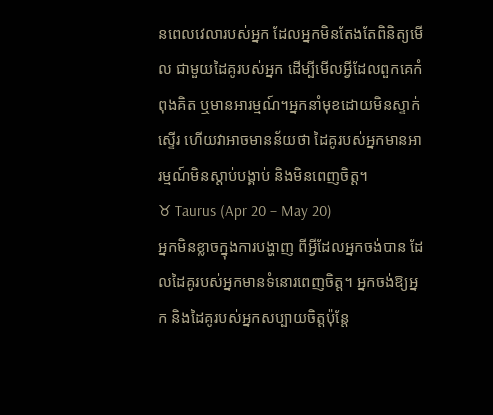នពេលវេលារបស់អ្នក ដែលអ្នកមិនតែងតែពិនិត្យមើល ជាមួយដៃគូរបស់អ្នក ដើម្បីមើលអ្វីដែលពួកគេកំពុងគិត ឬមានអារម្មណ៍។អ្នកនាំមុខដោយមិនស្ទាក់ស្ទើរ ហើយវាអាចមានន័យថា ដៃគូរបស់អ្នកមានអារម្មណ៍មិនស្តាប់បង្គាប់ និងមិនពេញចិត្ត។
♉ Taurus (Apr 20 – May 20)
អ្នកមិនខ្លាចក្នុងការបង្ហាញ ពីអ្វីដែលអ្នកចង់បាន ដែលដៃគូរបស់អ្នកមានទំនោរពេញចិត្ត។ អ្នកចង់ឱ្យអ្នក និងដៃគូរបស់អ្នកសប្បាយចិត្តប៉ុន្តែ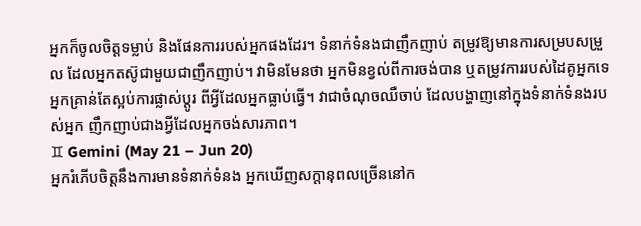អ្នកក៏ចូលចិត្តទម្លាប់ និងផែនការរបស់អ្នកផងដែរ។ ទំនាក់ទំនងជាញឹកញាប់ តម្រូវឱ្យមានការសម្របសម្រួល ដែលអ្នកតស៊ូជាមួយជាញឹកញាប់។ វាមិនមែនថា អ្នកមិនខ្វល់ពីការចង់បាន ឬតម្រូវការរបស់ដៃគូអ្នកទេ អ្នកគ្រាន់តែស្អប់ការផ្លាស់ប្តូរ ពីអ្វីដែលអ្នកធ្លាប់ធ្វើ។ វាជាចំណុចឈឺចាប់ ដែលបង្ហាញនៅក្នុងទំនាក់ទំនងរបស់អ្នក ញឹកញាប់ជាងអ្វីដែលអ្នកចង់សារភាព។
♊ Gemini (May 21 – Jun 20)
អ្នករំភើបចិត្តនឹងការមានទំនាក់ទំនង អ្នកឃើញសក្ដានុពលច្រើននៅក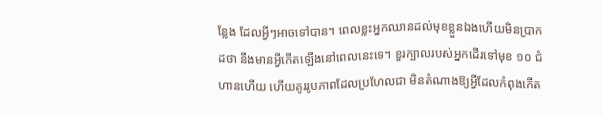ន្លែង ដែលអ្វីៗអាចទៅបាន។ ពេលខ្លះអ្នកឈានដល់មុខខ្លួនឯងហើយមិនប្រាកដថា នឹងមានអ្វីកើតឡើងនៅពេលនេះទេ។ ខួរក្បាលរបស់អ្នកដើរទៅមុខ ១០ ជំហានហើយ ហើយគូររូបភាពដែលប្រហែលជា មិនតំណាងឱ្យអ្វីដែលកំពុងកើត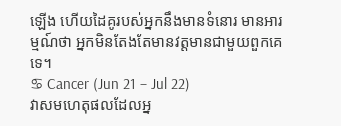ឡើង ហើយដៃគូរបស់អ្នកនឹងមានទំនោរ មានអារម្មណ៍ថា អ្នកមិនតែងតែមានវត្តមានជាមួយពួកគេទេ។
♋ Cancer (Jun 21 – Jul 22)
វាសមហេតុផលដែលអ្ន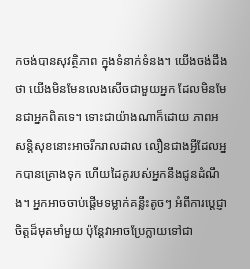កចង់បានសុវត្ថិភាព ក្នុងទំនាក់ទំនង។ យើងចង់ដឹងថា យើងមិនមែនលេងសើចជាមួយអ្នក ដែលមិនមែនជាអ្នកពិតទេ។ ទោះជាយ៉ាងណាក៏ដោយ ភាពអសន្តិសុខនោះអាចរីករាលដាល លឿនជាងអ្វីដែលអ្នកបានគ្រោងទុក ហើយដៃគូរបស់អ្នកនឹងជូនដំណឹង។ អ្នកអាចចាប់ផ្តើមទម្លាក់គន្លឹះតូចៗ អំពីការប្តេជ្ញាចិត្តដ៏មុតមាំមួយ ប៉ុន្តែវាអាចប្រែក្លាយទៅជា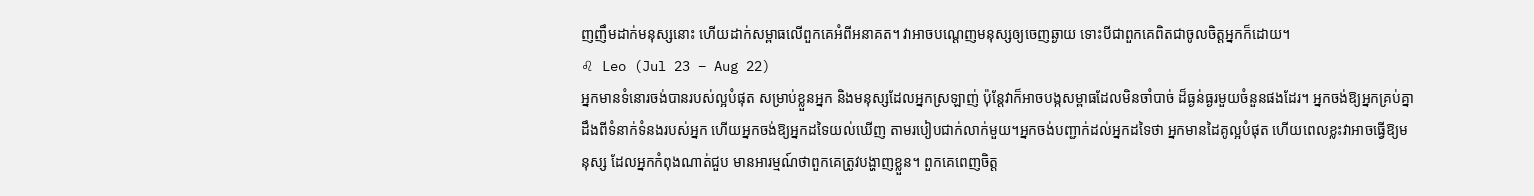ញញឹមដាក់មនុស្សនោះ ហើយដាក់សម្ពាធលើពួកគេអំពីអនាគត។ វាអាចបណ្ដេញមនុស្សឲ្យចេញឆ្ងាយ ទោះបីជាពួកគេពិតជាចូលចិត្តអ្នកក៏ដោយ។
♌ Leo (Jul 23 – Aug 22)
អ្នកមានទំនោរចង់បានរបស់ល្អបំផុត សម្រាប់ខ្លួនអ្នក និងមនុស្សដែលអ្នកស្រឡាញ់ ប៉ុន្តែវាក៏អាចបង្កសម្ពាធដែលមិនចាំបាច់ ដ៏ធ្ងន់ធ្ងរមួយចំនួនផងដែរ។ អ្នកចង់ឱ្យអ្នកគ្រប់គ្នា ដឹងពីទំនាក់ទំនងរបស់អ្នក ហើយអ្នកចង់ឱ្យអ្នកដទៃយល់ឃើញ តាមរបៀបជាក់លាក់មួយ។អ្នកចង់បញ្ជាក់ដល់អ្នកដទៃថា អ្នកមានដៃគូល្អបំផុត ហើយពេលខ្លះវាអាចធ្វើឱ្យមនុស្ស ដែលអ្នកកំពុងណាត់ជួប មានអារម្មណ៍ថាពួកគេត្រូវបង្ហាញខ្លួន។ ពួកគេពេញចិត្ត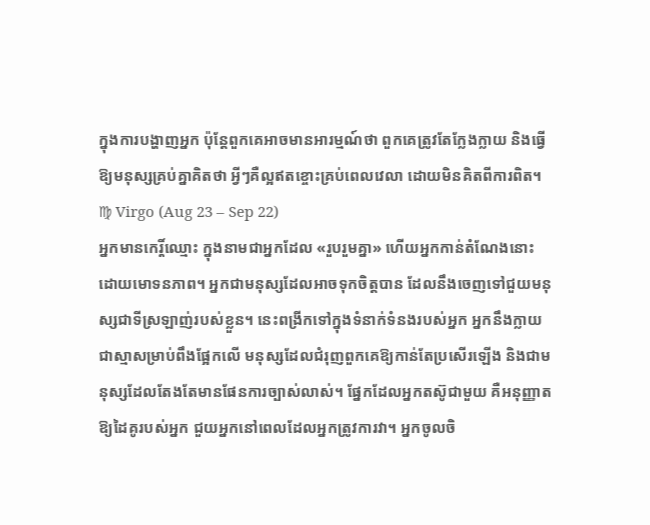ក្នុងការបង្ហាញអ្នក ប៉ុន្តែពួកគេអាចមានអារម្មណ៍ថា ពួកគេត្រូវតែក្លែងក្លាយ និងធ្វើឱ្យមនុស្សគ្រប់គ្នាគិតថា អ្វីៗគឺល្អឥតខ្ចោះគ្រប់ពេលវេលា ដោយមិនគិតពីការពិត។
♍ Virgo (Aug 23 – Sep 22)
អ្នកមានកេរ្តិ៍ឈ្មោះ ក្នុងនាមជាអ្នកដែល «រួបរួមគ្នា» ហើយអ្នកកាន់តំណែងនោះ ដោយមោទនភាព។ អ្នកជាមនុស្សដែលអាចទុកចិត្តបាន ដែលនឹងចេញទៅជួយមនុស្សជាទីស្រឡាញ់របស់ខ្លួន។ នេះពង្រីកទៅក្នុងទំនាក់ទំនងរបស់អ្នក អ្នកនឹងក្លាយជាស្មាសម្រាប់ពឹងផ្អែកលើ មនុស្សដែលជំរុញពួកគេឱ្យកាន់តែប្រសើរឡើង និងជាមនុស្សដែលតែងតែមានផែនការច្បាស់លាស់។ ផ្នែកដែលអ្នកតស៊ូជាមួយ គឺអនុញ្ញាតឱ្យដៃគូរបស់អ្នក ជួយអ្នកនៅពេលដែលអ្នកត្រូវការវា។ អ្នកចូលចិ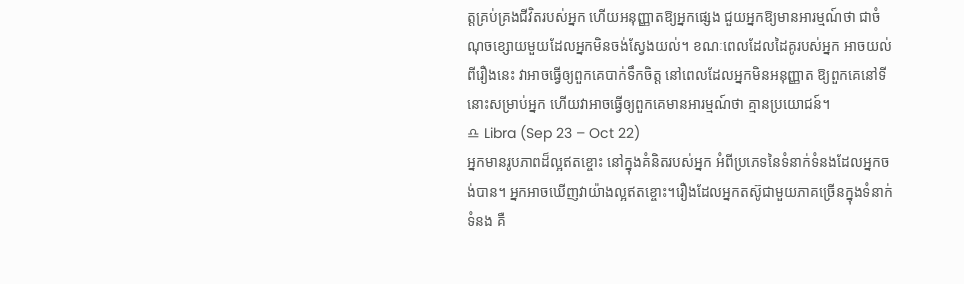ត្តគ្រប់គ្រងជីវិតរបស់អ្នក ហើយអនុញ្ញាតឱ្យអ្នកផ្សេង ជួយអ្នកឱ្យមានអារម្មណ៍ថា ជាចំណុចខ្សោយមួយដែលអ្នកមិនចង់ស្វែងយល់។ ខណៈពេលដែលដៃគូរបស់អ្នក អាចយល់ពីរឿងនេះ វាអាចធ្វើឲ្យពួកគេបាក់ទឹកចិត្ត នៅពេលដែលអ្នកមិនអនុញ្ញាត ឱ្យពួកគេនៅទីនោះសម្រាប់អ្នក ហើយវាអាចធ្វើឲ្យពួកគេមានអារម្មណ៍ថា គ្មានប្រយោជន៍។
♎ Libra (Sep 23 – Oct 22)
អ្នកមានរូបភាពដ៏ល្អឥតខ្ចោះ នៅក្នុងគំនិតរបស់អ្នក អំពីប្រភេទនៃទំនាក់ទំនងដែលអ្នកចង់បាន។ អ្នកអាចឃើញវាយ៉ាងល្អឥតខ្ចោះ។រឿងដែលអ្នកតស៊ូជាមួយភាគច្រើនក្នុងទំនាក់ទំនង គឺ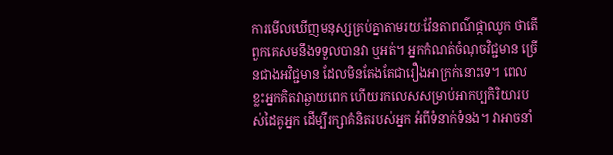ការមើលឃើញមនុស្សគ្រប់គ្នាតាមរយៈវ៉ែនតាពណ៌ផ្កាឈូក ថាតើពួកគេសមនឹងទទួលបានវា ឬអត់។ អ្នកកំណត់ចំណុចវិជ្ជមាន ច្រើនជាងអវិជ្ជមាន ដែលមិនតែងតែជារឿងអាក្រក់នោះទេ។ ពេលខ្លះអ្នកគិតវាឆ្ងាយពេក ហើយរកលេសសម្រាប់អាកប្បកិរិយារបស់ដៃគូអ្នក ដើម្បីរក្សាគំនិតរបស់អ្នក អំពីទំនាក់ទំនង។ វាអាចនាំ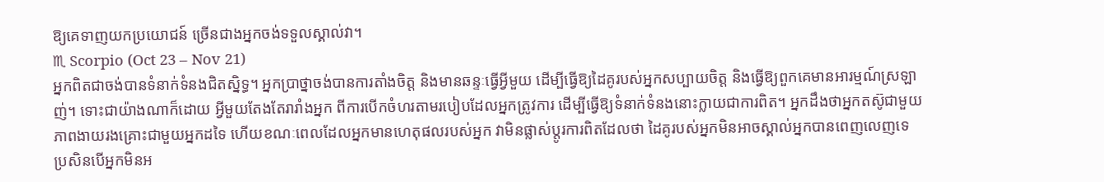ឱ្យគេទាញយកប្រយោជន៍ ច្រើនជាងអ្នកចង់ទទួលស្គាល់វា។
♏ Scorpio (Oct 23 – Nov 21)
អ្នកពិតជាចង់បានទំនាក់ទំនងជិតស្និទ្ធ។ អ្នកប្រាថ្នាចង់បានការតាំងចិត្ត និងមានឆន្ទៈធ្វើអ្វីមួយ ដើម្បីធ្វើឱ្យដៃគូរបស់អ្នកសប្បាយចិត្ត និងធ្វើឱ្យពួកគេមានអារម្មណ៍ស្រឡាញ់។ ទោះជាយ៉ាងណាក៏ដោយ អ្វីមួយតែងតែរារាំងអ្នក ពីការបើកចំហរតាមរបៀបដែលអ្នកត្រូវការ ដើម្បីធ្វើឱ្យទំនាក់ទំនងនោះក្លាយជាការពិត។ អ្នកដឹងថាអ្នកតស៊ូជាមួយភាពងាយរងគ្រោះជាមួយអ្នកដទៃ ហើយខណៈពេលដែលអ្នកមានហេតុផលរបស់អ្នក វាមិនផ្លាស់ប្តូរការពិតដែលថា ដៃគូរបស់អ្នកមិនអាចស្គាល់អ្នកបានពេញលេញទេ ប្រសិនបើអ្នកមិនអ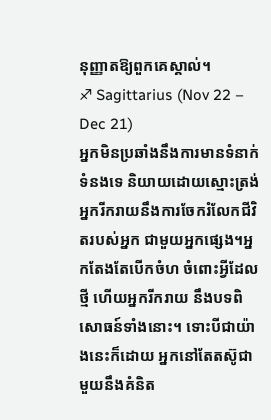នុញ្ញាតឱ្យពួកគេស្គាល់។
♐ Sagittarius (Nov 22 – Dec 21)
អ្នកមិនប្រឆាំងនឹងការមានទំនាក់ទំនងទេ និយាយដោយស្មោះត្រង់ អ្នករីករាយនឹងការចែករំលែកជីវិតរបស់អ្នក ជាមួយអ្នកផ្សេង។អ្នកតែងតែបើកចំហ ចំពោះអ្វីដែលថ្មី ហើយអ្នករីករាយ នឹងបទពិសោធន៍ទាំងនោះ។ ទោះបីជាយ៉ាងនេះក៏ដោយ អ្នកនៅតែតស៊ូជាមួយនឹងគំនិត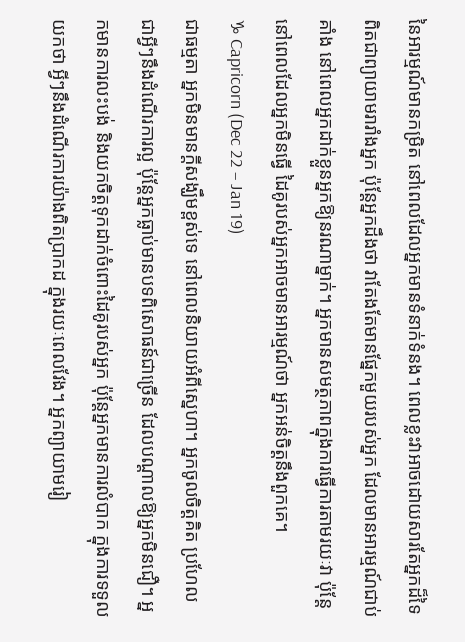នៃអារម្មណ៍មានកម្រិត នៅពេលដែលអ្នកមានទំនាក់ទំនង។ ពេលខ្លះវាអាចដោយសារតែអ្នកដ៏ទៃ ពិតជាព្យាយាមរារាំងអ្នក ប៉ុន្តែអ្នកដឹងថា វាតែងតែមានផ្នែកមួយរបស់អ្នក ដែលមានអារម្មណ៍ជាប់គាំង នៅពេលអ្នកដាក់ខ្លួនអ្នកឱ្យនរណាម្នាក់។ អ្នកមានសមត្ថភាពក្នុងការធ្វើការតាមរយៈវា ប៉ុន្តែនៅពេលដែលអ្នកមិនធ្វើ ដៃគូរបស់អ្នកអាចមានអារម្មណ៍ថា អ្នកអន់ចិត្តនឹងពួកគេ។
♑ Capricorn (Dec 22 – Jan 19)
ជាធម្មតា អ្នកមិនមានក្តីសង្ឃឹមខ្ពស់ទេ នៅពេលនិយាយអំពីស្នេហា។ អ្នកចូលចិត្តគិត ប្រហែលជាអ្វីៗនឹងដំណើរការល្អ ប៉ុន្តែអ្នកធ្លាប់មានបទពិសោធន៍ជាច្រើន ដែលបណ្តាលឱ្យអ្នកមិនជឿ។ អ្នកមានការលះបង់ និងយកចិត្តទុកដាក់ចំពោះដៃគូរបស់អ្នក ប៉ុន្តែអ្នកមានការលំបាក ក្នុងការទទួលយកថា អ្វីៗនឹងដំណើរការយ៉ាងពិតប្រាកដ ក្នុងរយៈពេលវែង។ អ្នកព្យាយាមរៀ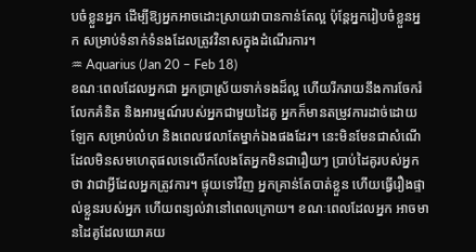បចំខ្លួនអ្នក ដើម្បីឱ្យអ្នកអាចដោះស្រាយវាបានកាន់តែល្អ ប៉ុន្តែអ្នករៀបចំខ្លួនអ្នក សម្រាប់ទំនាក់ទំនងដែលត្រូវវិនាសក្នុងដំណើរការ។
♒ Aquarius (Jan 20 – Feb 18)
ខណៈពេលដែលអ្នកជា អ្នកប្រាស្រ័យទាក់ទងដ៏ល្អ ហើយរីករាយនឹងការចែករំលែកគំនិត និងអារម្មណ៍របស់អ្នកជាមួយដៃគូ អ្នកក៏មានតម្រូវការដាច់ដោយឡែក សម្រាប់លំហ និងពេលវេលាតែម្នាក់ឯងផងដែរ។ នេះមិនមែនជាសំណើ ដែលមិនសមហេតុផលទេលើកលែងតែអ្នកមិនជារឿយៗ ប្រាប់ដៃគូរបស់អ្នកថា វាជាអ្វីដែលអ្នកត្រូវការ។ ផ្ទុយទៅវិញ អ្នកគ្រាន់តែបាត់ខ្លួន ហើយធ្វើរឿងផ្ទាល់ខ្លួនរបស់អ្នក ហើយពន្យល់វានៅពេលក្រោយ។ ខណៈពេលដែលអ្នក អាចមានដៃគូដែលយោគយ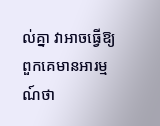ល់គ្នា វាអាចធ្វើឱ្យពួកគេមានអារម្មណ៍ថា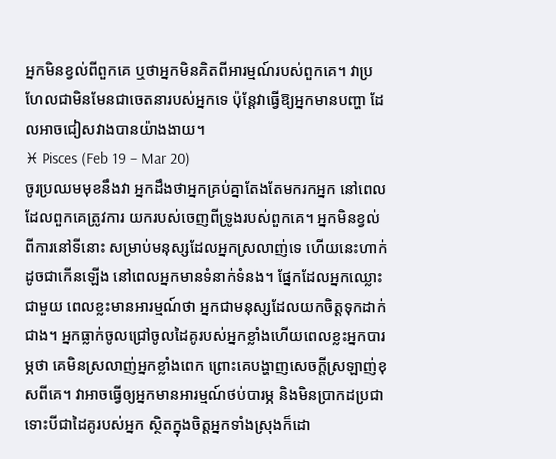អ្នកមិនខ្វល់ពីពួកគេ ឬថាអ្នកមិនគិតពីអារម្មណ៍របស់ពួកគេ។ វាប្រហែលជាមិនមែនជាចេតនារបស់អ្នកទេ ប៉ុន្តែវាធ្វើឱ្យអ្នកមានបញ្ហា ដែលអាចជៀសវាងបានយ៉ាងងាយ។
♓ Pisces (Feb 19 – Mar 20)
ចូរប្រឈមមុខនឹងវា អ្នកដឹងថាអ្នកគ្រប់គ្នាតែងតែមករកអ្នក នៅពេលដែលពួកគេត្រូវការ យករបស់ចេញពីទ្រូងរបស់ពួកគេ។ អ្នកមិនខ្វល់ពីការនៅទីនោះ សម្រាប់មនុស្សដែលអ្នកស្រលាញ់ទេ ហើយនេះហាក់ដូចជាកើនឡើង នៅពេលអ្នកមានទំនាក់ទំនង។ ផ្នែកដែលអ្នកឈ្លោះជាមួយ ពេលខ្លះមានអារម្មណ៍ថា អ្នកជាមនុស្សដែលយកចិត្តទុកដាក់ជាង។ អ្នកធ្លាក់ចូលជ្រៅចូលដៃគូរបស់អ្នកខ្លាំងហើយពេលខ្លះអ្នកបារម្ភថា គេមិនស្រលាញ់អ្នកខ្លាំងពេក ព្រោះគេបង្ហាញសេចក្ដីស្រឡាញ់ខុសពីគេ។ វាអាចធ្វើឲ្យអ្នកមានអារម្មណ៍ថប់បារម្ភ និងមិនប្រាកដប្រជា ទោះបីជាដៃគូរបស់អ្នក ស្ថិតក្នុងចិត្តអ្នកទាំងស្រុងក៏ដោ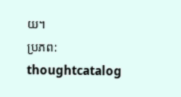យ។
ប្រភព: thoughtcatalog